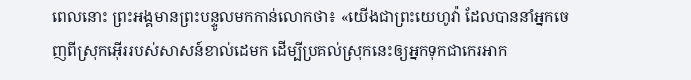ពេលនោះ ព្រះអង្គមានព្រះបន្ទូលមកកាន់លោកថា៖ «យើងជាព្រះយេហូវ៉ា ដែលបាននាំអ្នកចេញពីស្រុកអ៊ើររបស់សាសន៍ខាល់ដេមក ដើម្បីប្រគល់ស្រុកនេះឲ្យអ្នកទុកជាកេរអាក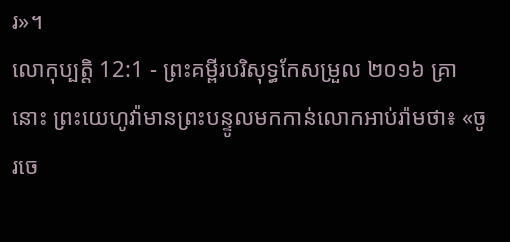រ»។
លោកុប្បត្តិ 12:1 - ព្រះគម្ពីរបរិសុទ្ធកែសម្រួល ២០១៦ គ្រានោះ ព្រះយេហូវ៉ាមានព្រះបន្ទូលមកកាន់លោកអាប់រ៉ាមថា៖ «ចូរចេ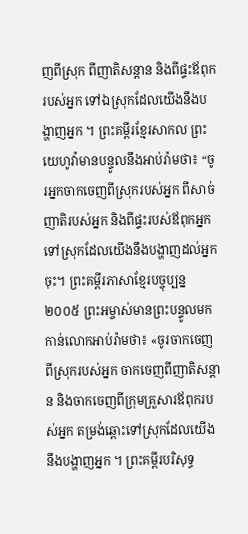ញពីស្រុក ពីញាតិសន្តាន និងពីផ្ទះឪពុករបស់អ្នក ទៅឯស្រុកដែលយើងនឹងបង្ហាញអ្នក ។ ព្រះគម្ពីរខ្មែរសាកល ព្រះយេហូវ៉ាមានបន្ទូលនឹងអាប់រ៉ាមថា៖ “ចូរអ្នកចាកចេញពីស្រុករបស់អ្នក ពីសាច់ញាតិរបស់អ្នក និងពីផ្ទះរបស់ឪពុកអ្នក ទៅស្រុកដែលយើងនឹងបង្ហាញដល់អ្នកចុះ។ ព្រះគម្ពីរភាសាខ្មែរបច្ចុប្បន្ន ២០០៥ ព្រះអម្ចាស់មានព្រះបន្ទូលមកកាន់លោកអាប់រ៉ាមថា៖ «ចូរចាកចេញពីស្រុករបស់អ្នក ចាកចេញពីញាតិសន្ដាន និងចាកចេញពីក្រុមគ្រួសារឪពុករបស់អ្នក តម្រង់ឆ្ពោះទៅស្រុកដែលយើងនឹងបង្ហាញអ្នក ។ ព្រះគម្ពីរបរិសុទ្ធ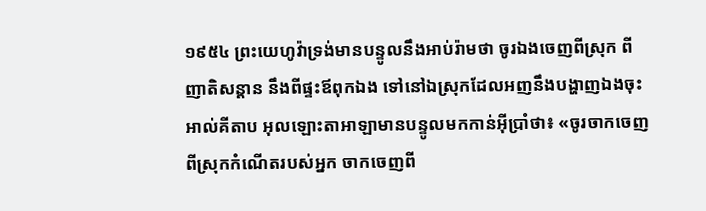១៩៥៤ ព្រះយេហូវ៉ាទ្រង់មានបន្ទូលនឹងអាប់រ៉ាមថា ចូរឯងចេញពីស្រុក ពីញាតិសន្តាន នឹងពីផ្ទះឪពុកឯង ទៅនៅឯស្រុកដែលអញនឹងបង្ហាញឯងចុះ អាល់គីតាប អុលឡោះតាអាឡាមានបន្ទូលមកកាន់អ៊ីប្រាំថា៖ «ចូរចាកចេញពីស្រុកកំណើតរបស់អ្នក ចាកចេញពី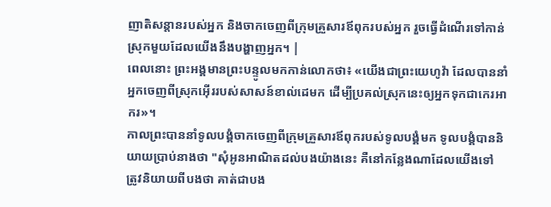ញាតិសន្តានរបស់អ្នក និងចាកចេញពីក្រុមគ្រួសារឪពុករបស់អ្នក រួចធ្វើដំណើរទៅកាន់ស្រុកមួយដែលយើងនឹងបង្ហាញអ្នក។ |
ពេលនោះ ព្រះអង្គមានព្រះបន្ទូលមកកាន់លោកថា៖ «យើងជាព្រះយេហូវ៉ា ដែលបាននាំអ្នកចេញពីស្រុកអ៊ើររបស់សាសន៍ខាល់ដេមក ដើម្បីប្រគល់ស្រុកនេះឲ្យអ្នកទុកជាកេរអាករ»។
កាលព្រះបាននាំទូលបង្គំចាកចេញពីក្រុមគ្រួសារឪពុករបស់ទូលបង្គំមក ទូលបង្គំបាននិយាយប្រាប់នាងថា "សុំអូនអាណិតដល់បងយ៉ាងនេះ គឺនៅកន្លែងណាដែលយើងទៅ ត្រូវនិយាយពីបងថា គាត់ជាបង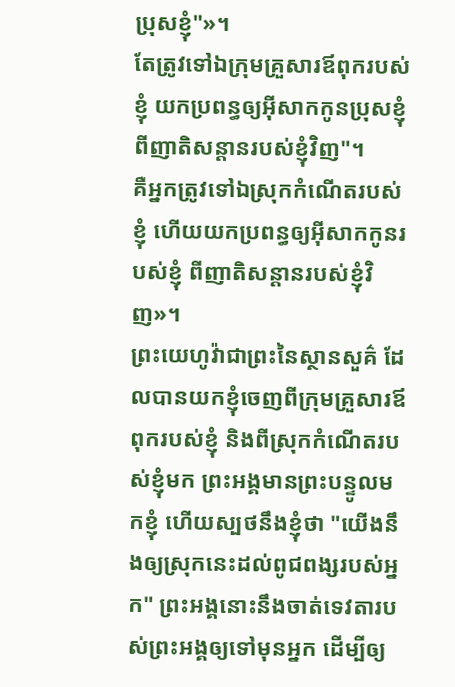ប្រុសខ្ញុំ"»។
តែត្រូវទៅឯក្រុមគ្រួសារឪពុករបស់ខ្ញុំ យកប្រពន្ធឲ្យអ៊ីសាកកូនប្រុសខ្ញុំ ពីញាតិសន្តានរបស់ខ្ញុំវិញ"។
គឺអ្នកត្រូវទៅឯស្រុកកំណើតរបស់ខ្ញុំ ហើយយកប្រពន្ធឲ្យអ៊ីសាកកូនរបស់ខ្ញុំ ពីញាតិសន្តានរបស់ខ្ញុំវិញ»។
ព្រះយេហូវ៉ាជាព្រះនៃស្ថានសួគ៌ ដែលបានយកខ្ញុំចេញពីក្រុមគ្រួសារឪពុករបស់ខ្ញុំ និងពីស្រុកកំណើតរបស់ខ្ញុំមក ព្រះអង្គមានព្រះបន្ទូលមកខ្ញុំ ហើយស្បថនឹងខ្ញុំថា "យើងនឹងឲ្យស្រុកនេះដល់ពូជពង្សរបស់អ្នក" ព្រះអង្គនោះនឹងចាត់ទេវតារបស់ព្រះអង្គឲ្យទៅមុនអ្នក ដើម្បីឲ្យ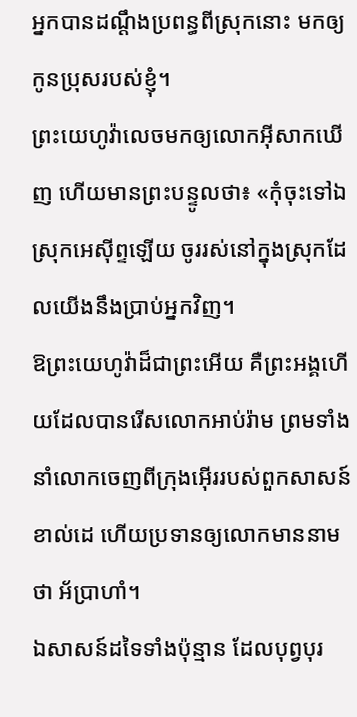អ្នកបានដណ្ដឹងប្រពន្ធពីស្រុកនោះ មកឲ្យកូនប្រុសរបស់ខ្ញុំ។
ព្រះយេហូវ៉ាលេចមកឲ្យលោកអ៊ីសាកឃើញ ហើយមានព្រះបន្ទូលថា៖ «កុំចុះទៅឯស្រុកអេស៊ីព្ទឡើយ ចូររស់នៅក្នុងស្រុកដែលយើងនឹងប្រាប់អ្នកវិញ។
ឱព្រះយេហូវ៉ាដ៏ជាព្រះអើយ គឺព្រះអង្គហើយដែលបានរើសលោកអាប់រ៉ាម ព្រមទាំងនាំលោកចេញពីក្រុងអ៊ើររបស់ពួកសាសន៍ខាល់ដេ ហើយប្រទានឲ្យលោកមាននាមថា អ័ប្រាហាំ។
ឯសាសន៍ដទៃទាំងប៉ុន្មាន ដែលបុព្វបុរ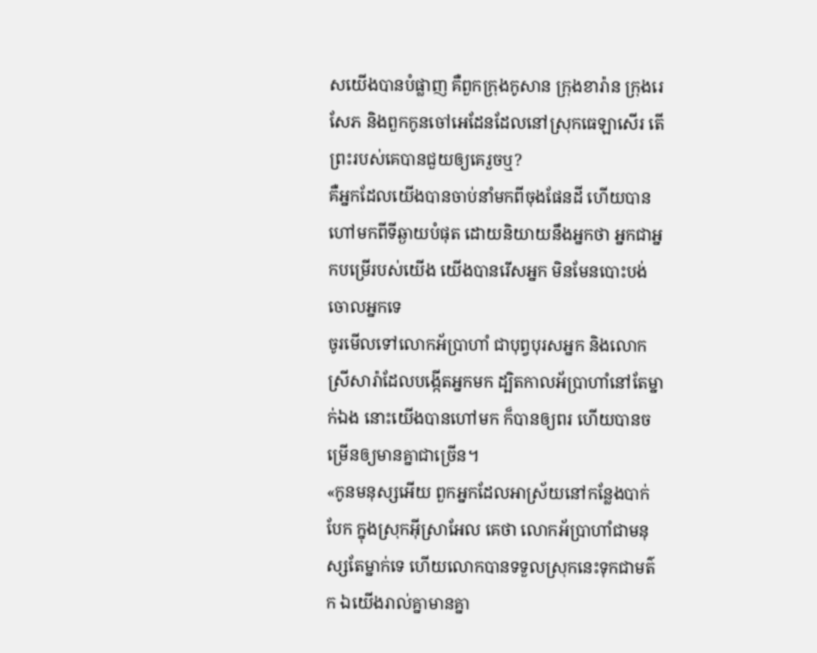សយើងបានបំផ្លាញ គឺពួកក្រុងកូសាន ក្រុងខារ៉ាន ក្រុងរេសែភ និងពួកកូនចៅអេដែនដែលនៅស្រុកធេឡាសើរ តើព្រះរបស់គេបានជួយឲ្យគេរួចឬ?
គឺអ្នកដែលយើងបានចាប់នាំមកពីចុងផែនដី ហើយបានហៅមកពីទីឆ្ងាយបំផុត ដោយនិយាយនឹងអ្នកថា អ្នកជាអ្នកបម្រើរបស់យើង យើងបានរើសអ្នក មិនមែនបោះបង់ចោលអ្នកទេ
ចូរមើលទៅលោកអ័ប្រាហាំ ជាបុព្វបុរសអ្នក និងលោកស្រីសារ៉ាដែលបង្កើតអ្នកមក ដ្បិតកាលអ័ប្រាហាំនៅតែម្នាក់ឯង នោះយើងបានហៅមក ក៏បានឲ្យពរ ហើយបានចម្រើនឲ្យមានគ្នាជាច្រើន។
«កូនមនុស្សអើយ ពួកអ្នកដែលអាស្រ័យនៅកន្លែងបាក់បែក ក្នុងស្រុកអ៊ីស្រាអែល គេថា លោកអ័ប្រាហាំជាមនុស្សតែម្នាក់ទេ ហើយលោកបានទទួលស្រុកនេះទុកជាមត៌ក ឯយើងរាល់គ្នាមានគ្នា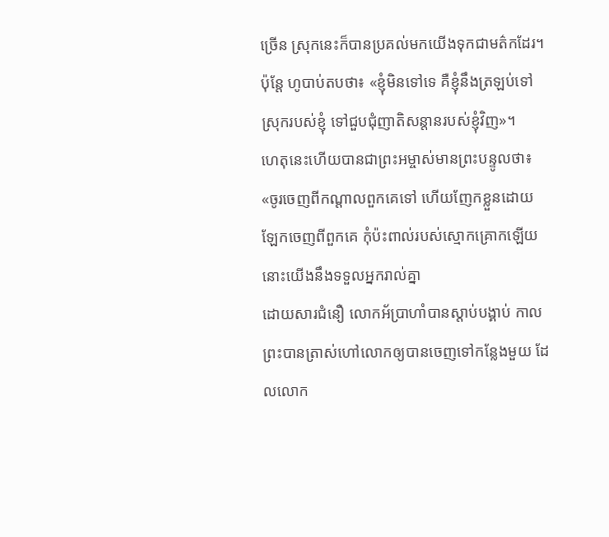ច្រើន ស្រុកនេះក៏បានប្រគល់មកយើងទុកជាមត៌កដែរ។
ប៉ុន្តែ ហូបាប់តបថា៖ «ខ្ញុំមិនទៅទេ គឺខ្ញុំនឹងត្រឡប់ទៅស្រុករបស់ខ្ញុំ ទៅជួបជុំញាតិសន្តានរបស់ខ្ញុំវិញ»។
ហេតុនេះហើយបានជាព្រះអម្ចាស់មានព្រះបន្ទូលថា៖ «ចូរចេញពីកណ្តាលពួកគេទៅ ហើយញែកខ្លួនដោយឡែកចេញពីពួកគេ កុំប៉ះពាល់របស់ស្មោកគ្រោកឡើយ នោះយើងនឹងទទួលអ្នករាល់គ្នា
ដោយសារជំនឿ លោកអ័ប្រាហាំបានស្តាប់បង្គាប់ កាលព្រះបានត្រាស់ហៅលោកឲ្យបានចេញទៅកន្លែងមួយ ដែលលោក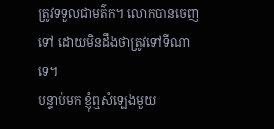ត្រូវទទួលជាមត៌ក។ លោកបានចេញទៅ ដោយមិនដឹងថាត្រូវទៅទីណាទេ។
បន្ទាប់មក ខ្ញុំឮសំឡេងមួយ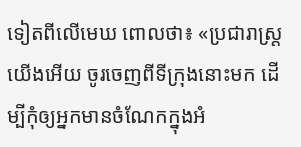ទៀតពីលើមេឃ ពោលថា៖ «ប្រជារាស្ត្រយើងអើយ ចូរចេញពីទីក្រុងនោះមក ដើម្បីកុំឲ្យអ្នកមានចំណែកក្នុងអំ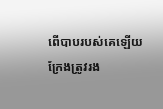ពើបាបរបស់គេឡើយ ក្រែងត្រូវរង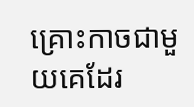គ្រោះកាចជាមួយគេដែរ